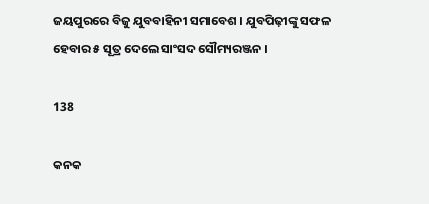ଜୟପୁରରେ ବିଜୁ ଯୁବବାହିନୀ ସମାବେଶ । ଯୁବପିଢ଼ୀଙ୍କୁ ସଫଳ ହେବାର ୫ ସୂତ୍ର ଦେଲେ ସାଂସଦ ସୌମ୍ୟରଞ୍ଜନ ।

138

କନକ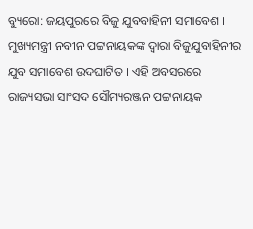ବ୍ୟୁରୋ: ଜୟପୁରରେ ବିଜୁ ଯୁବବାହିନୀ ସମାବେଶ । ମୁଖ୍ୟମନ୍ତ୍ରୀ ନବୀନ ପଟ୍ଟନାୟକଙ୍କ ଦ୍ୱାରା ବିଜୁଯୁବାହିନୀର ଯୁବ ସମାବେଶ ଉଦଘାଟିତ । ଏହି ଅବସରରେ ରାଜ୍ୟସଭା ସାଂସଦ ସୌମ୍ୟରଞ୍ଜନ ପଟ୍ଟନାୟକ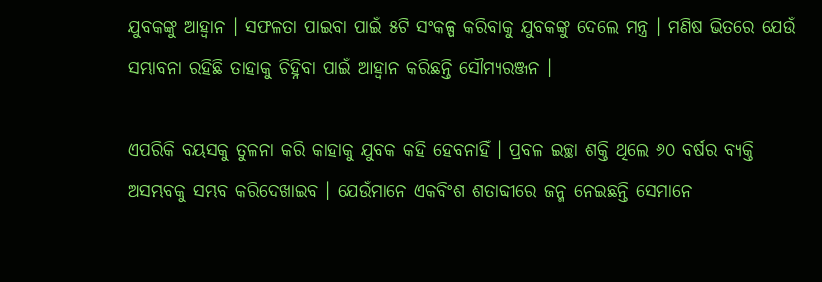ଯୁବକଙ୍କୁ ଆହ୍ୱାନ । ସଫଳତା ପାଇବା ପାଇଁ ୫ଟି ସଂକଳ୍ପ କରିବାକୁ ଯୁବକଙ୍କୁ ଦେଲେ ମନ୍ତ୍ର । ମଣିଷ ଭିତରେ ଯେଉଁ ସମ୍ଭାବନା ରହିଛି ତାହାକୁ ଚିହ୍ନିବା ପାଇଁ ଆହ୍ୱାନ କରିଛନ୍ତି ସୌମ୍ୟରଞ୍ଜନ ।

ଏପରିକି ବୟସକୁ ତୁଳନା କରି କାହାକୁ ଯୁବକ କହି ହେବନାହିଁ । ପ୍ରବଳ ଇଚ୍ଛା ଶକ୍ତି ଥିଲେ ୬୦ ବର୍ଷର ବ୍ୟକ୍ତି ଅସମ୍ଭବକୁ ସମ୍ଭବ କରିଦେଖାଇବ । ଯେଉଁମାନେ ଏକବିଂଶ ଶତାବ୍ଦୀରେ ଜନ୍ମ ନେଇଛନ୍ତି ସେମାନେ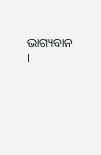ଭାଗ୍ୟବାନ ।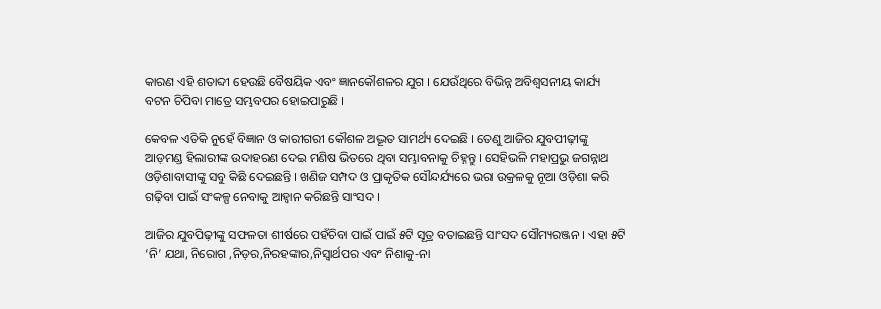କାରଣ ଏହି ଶତାବ୍ଦୀ ହେଉଛି ବୈଷୟିକ ଏବଂ ଜ୍ଞାନକୌଶଳର ଯୁଗ । ଯେଉଁଥିରେ ବିଭିନ୍ନ ଅବିଶ୍ୱସନୀୟ କାର୍ଯ୍ୟ ବଟନ ଚିପିବା ମାତ୍ରେ ସମ୍ଭବପର ହୋଇପାରୁଛି ।

କେବଳ ଏତିକି ନୁହେଁ ବିଜ୍ଞାନ ଓ କାରୀଗରୀ କୌଶଳ ଅଦ୍ଭୂତ ସାମର୍ଥ୍ୟ ଦେଇଛି । ତେଣୁ ଆଜିର ଯୁବପୀଢ଼ୀଙ୍କୁ ଆଡ଼ମଣ୍ଡ ହିଲାରୀଙ୍କ ଉଦାହରଣ ଦେଇ ମଣିଷ ଭିତରେ ଥିବା ସମ୍ଭାବନାକୁ ଚିହ୍ନନ୍ତୁ । ସେହିଭଳି ମହାପ୍ରଭୁ ଜଗନ୍ନାଥ ଓଡ଼ିଶାବାସୀଙ୍କୁ ସବୁ କିଛି ଦେଇଛନ୍ତି । ଖଣିଜ ସମ୍ପଦ ଓ ପ୍ରାକୃତିକ ସୌନ୍ଦର୍ଯ୍ୟରେ ଭରା ଉକ୍ରଳକୁ ନୂଆ ଓଡ଼ିଶା କରି ଗଢ଼ିବା ପାଇଁ ସଂକଳ୍ପ ନେବାକୁ ଆହ୍ୱାନ କରିଛନ୍ତି ସାଂସଦ ।

ଆଜିର ଯୁବପିଢ଼ୀଙ୍କୁ ସଫଳତା ଶୀର୍ଷରେ ପହଁଚିବା ପାଇଁ ପାଇଁ ୫ଟି ସୂତ୍ର ବତାଇଛନ୍ତି ସାଂସଦ ସୌମ୍ୟରଞ୍ଜନ । ଏହା ୫ଟି ‘ନି’ ଯଥା, ନିରୋଗ ,ନିଡ଼ର,ନିରହଙ୍କାର,ନିସ୍ୱାର୍ଥପର ଏବଂ ନିଶାକୁ-ନା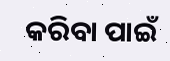କରିବା ପାଇଁ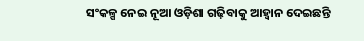ସଂକଳ୍ପ ନେଇ ନୂଆ ଓଡ଼ିଶା ଗଢ଼ିବାକୁ ଆହ୍ୱାନ ଦେଇଛନ୍ତି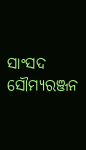ସାଂସଦ ସୌମ୍ୟରଞ୍ଜନ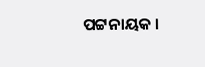ପଟ୍ଟନାୟକ ।